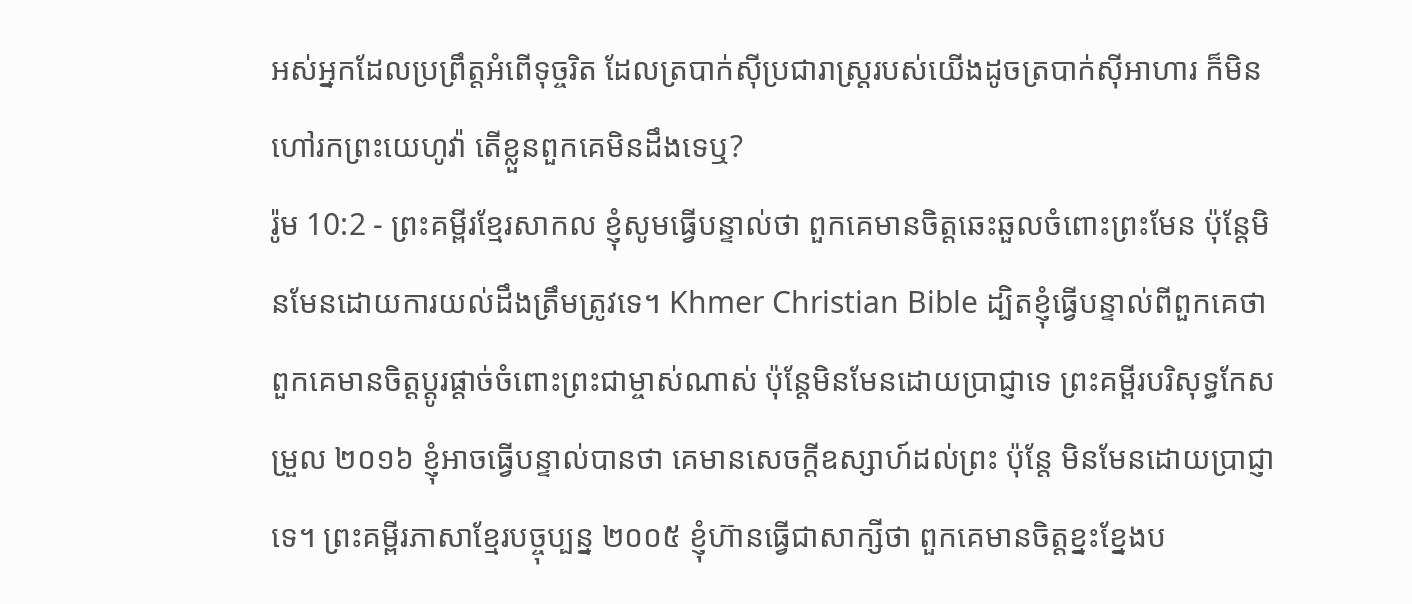អស់អ្នកដែលប្រព្រឹត្តអំពើទុច្ចរិត ដែលត្របាក់ស៊ីប្រជារាស្ត្ររបស់យើងដូចត្របាក់ស៊ីអាហារ ក៏មិនហៅរកព្រះយេហូវ៉ា តើខ្លួនពួកគេមិនដឹងទេឬ?
រ៉ូម 10:2 - ព្រះគម្ពីរខ្មែរសាកល ខ្ញុំសូមធ្វើបន្ទាល់ថា ពួកគេមានចិត្តឆេះឆួលចំពោះព្រះមែន ប៉ុន្តែមិនមែនដោយការយល់ដឹងត្រឹមត្រូវទេ។ Khmer Christian Bible ដ្បិតខ្ញុំធ្វើបន្ទាល់ពីពួកគេថា ពួកគេមានចិត្ដប្ដូរផ្ដាច់ចំពោះព្រះជាម្ចាស់ណាស់ ប៉ុន្ដែមិនមែនដោយប្រាជ្ញាទេ ព្រះគម្ពីរបរិសុទ្ធកែសម្រួល ២០១៦ ខ្ញុំអាចធ្វើបន្ទាល់បានថា គេមានសេចក្តីឧស្សាហ៍ដល់ព្រះ ប៉ុន្តែ មិនមែនដោយប្រាជ្ញាទេ។ ព្រះគម្ពីរភាសាខ្មែរបច្ចុប្បន្ន ២០០៥ ខ្ញុំហ៊ានធ្វើជាសាក្សីថា ពួកគេមានចិត្តខ្នះខ្នែងប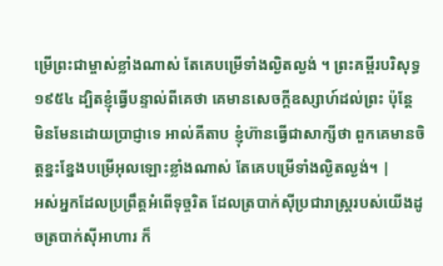ម្រើព្រះជាម្ចាស់ខ្លាំងណាស់ តែគេបម្រើទាំងល្ងិតល្ងង់ ។ ព្រះគម្ពីរបរិសុទ្ធ ១៩៥៤ ដ្បិតខ្ញុំធ្វើបន្ទាល់ពីគេថា គេមានសេចក្ដីឧស្សាហ៍ដល់ព្រះ ប៉ុន្តែ មិនមែនដោយប្រាជ្ញាទេ អាល់គីតាប ខ្ញុំហ៊ានធ្វើជាសាក្សីថា ពួកគេមានចិត្ដខ្នះខ្នែងបម្រើអុលឡោះខ្លាំងណាស់ តែគេបម្រើទាំងល្ងិតល្ងង់។ |
អស់អ្នកដែលប្រព្រឹត្តអំពើទុច្ចរិត ដែលត្របាក់ស៊ីប្រជារាស្ត្ររបស់យើងដូចត្របាក់ស៊ីអាហារ ក៏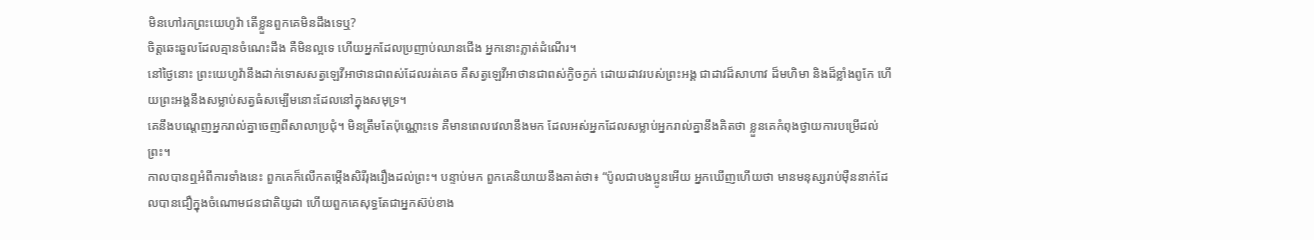មិនហៅរកព្រះយេហូវ៉ា តើខ្លួនពួកគេមិនដឹងទេឬ?
ចិត្តឆេះឆួលដែលគ្មានចំណេះដឹង គឺមិនល្អទេ ហើយអ្នកដែលប្រញាប់ឈានជើង អ្នកនោះភ្លាត់ដំណើរ។
នៅថ្ងៃនោះ ព្រះយេហូវ៉ានឹងដាក់ទោសសត្វឡេវីអាថានជាពស់ដែលរត់គេច គឺសត្វឡេវីអាថានជាពស់ក្ងិចក្ងក់ ដោយដាវរបស់ព្រះអង្គ ជាដាវដ៏សាហាវ ដ៏មហិមា និងដ៏ខ្លាំងពូកែ ហើយព្រះអង្គនឹងសម្លាប់សត្វធំសម្បើមនោះដែលនៅក្នុងសមុទ្រ។
គេនឹងបណ្ដេញអ្នករាល់គ្នាចេញពីសាលាប្រជុំ។ មិនត្រឹមតែប៉ុណ្ណោះទេ គឺមានពេលវេលានឹងមក ដែលអស់អ្នកដែលសម្លាប់អ្នករាល់គ្នានឹងគិតថា ខ្លួនគេកំពុងថ្វាយការបម្រើដល់ព្រះ។
កាលបានឮអំពីការទាំងនេះ ពួកគេក៏លើកតម្កើងសិរីរុងរឿងដល់ព្រះ។ បន្ទាប់មក ពួកគេនិយាយនឹងគាត់ថា៖ “ប៉ូលជាបងប្អូនអើយ អ្នកឃើញហើយថា មានមនុស្សរាប់ម៉ឺននាក់ដែលបានជឿក្នុងចំណោមជនជាតិយូដា ហើយពួកគេសុទ្ធតែជាអ្នកស៊ប់ខាង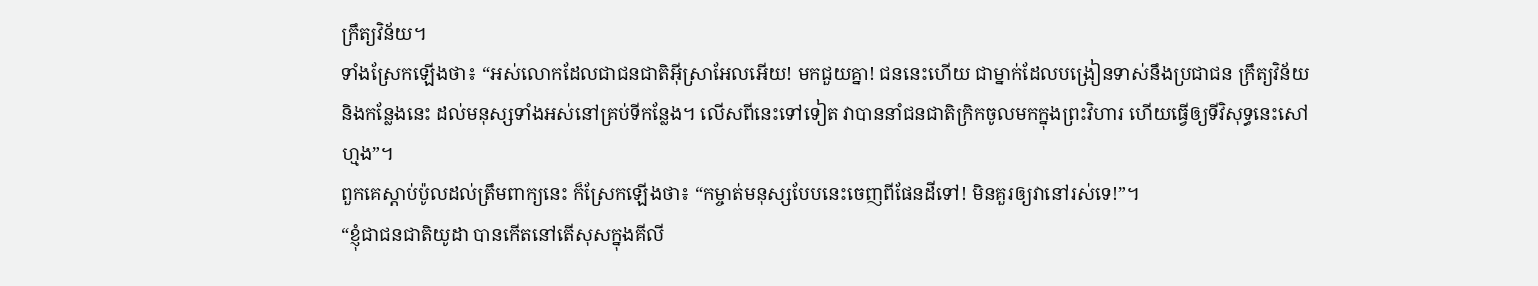ក្រឹត្យវិន័យ។
ទាំងស្រែកឡើងថា៖ “អស់លោកដែលជាជនជាតិអ៊ីស្រាអែលអើយ! មកជួយគ្នា! ជននេះហើយ ជាម្នាក់ដែលបង្រៀនទាស់នឹងប្រជាជន ក្រឹត្យវិន័យ និងកន្លែងនេះ ដល់មនុស្សទាំងអស់នៅគ្រប់ទីកន្លែង។ លើសពីនេះទៅទៀត វាបាននាំជនជាតិក្រិកចូលមកក្នុងព្រះវិហារ ហើយធ្វើឲ្យទីវិសុទ្ធនេះសៅហ្មង”។
ពួកគេស្ដាប់ប៉ូលដល់ត្រឹមពាក្យនេះ ក៏ស្រែកឡើងថា៖ “កម្ចាត់មនុស្សបែបនេះចេញពីផែនដីទៅ! មិនគួរឲ្យវានៅរស់ទេ!”។
“ខ្ញុំជាជនជាតិយូដា បានកើតនៅតើសុសក្នុងគីលី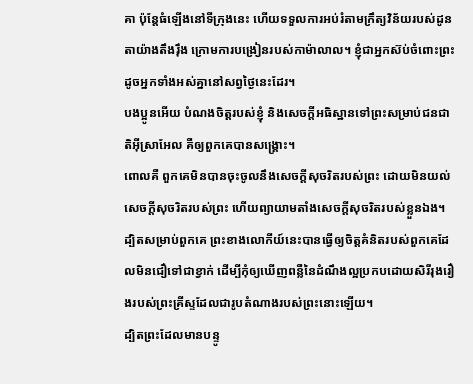គា ប៉ុន្តែធំឡើងនៅទីក្រុងនេះ ហើយទទួលការអប់រំតាមក្រឹត្យវិន័យរបស់ដូនតាយ៉ាងតឹងរ៉ឹង ក្រោមការបង្រៀនរបស់កាម៉ាលាល។ ខ្ញុំជាអ្នកស៊ប់ចំពោះព្រះ ដូចអ្នកទាំងអស់គ្នានៅសព្វថ្ងៃនេះដែរ។
បងប្អូនអើយ បំណងចិត្តរបស់ខ្ញុំ និងសេចក្ដីអធិស្ឋានទៅព្រះសម្រាប់ជនជាតិអ៊ីស្រាអែល គឺឲ្យពួកគេបានសង្គ្រោះ។
ពោលគឺ ពួកគេមិនបានចុះចូលនឹងសេចក្ដីសុចរិតរបស់ព្រះ ដោយមិនយល់សេចក្ដីសុចរិតរបស់ព្រះ ហើយព្យាយាមតាំងសេចក្ដីសុចរិតរបស់ខ្លួនឯង។
ដ្បិតសម្រាប់ពួកគេ ព្រះខាងលោកីយ៍នេះបានធ្វើឲ្យចិត្តគំនិតរបស់ពួកគេដែលមិនជឿទៅជាខ្វាក់ ដើម្បីកុំឲ្យឃើញពន្លឺនៃដំណឹងល្អប្រកបដោយសិរីរុងរឿងរបស់ព្រះគ្រីស្ទដែលជារូបតំណាងរបស់ព្រះនោះឡើយ។
ដ្បិតព្រះដែលមានបន្ទូ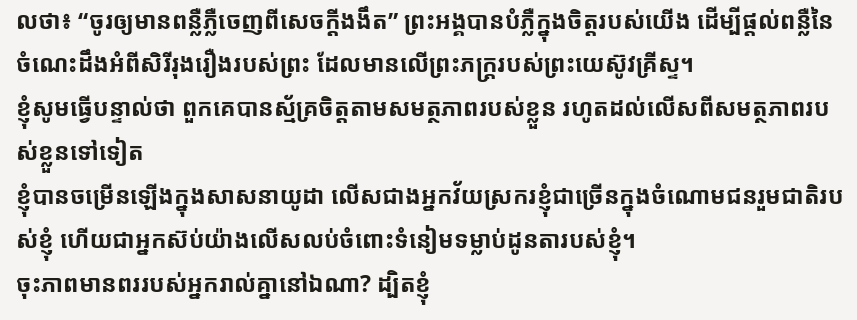លថា៖ “ចូរឲ្យមានពន្លឺភ្លឺចេញពីសេចក្ដីងងឹត” ព្រះអង្គបានបំភ្លឺក្នុងចិត្តរបស់យើង ដើម្បីផ្ដល់ពន្លឺនៃចំណេះដឹងអំពីសិរីរុងរឿងរបស់ព្រះ ដែលមានលើព្រះភក្ត្ររបស់ព្រះយេស៊ូវគ្រីស្ទ។
ខ្ញុំសូមធ្វើបន្ទាល់ថា ពួកគេបានស្ម័គ្រចិត្តតាមសមត្ថភាពរបស់ខ្លួន រហូតដល់លើសពីសមត្ថភាពរបស់ខ្លួនទៅទៀត
ខ្ញុំបានចម្រើនឡើងក្នុងសាសនាយូដា លើសជាងអ្នកវ័យស្រករខ្ញុំជាច្រើនក្នុងចំណោមជនរួមជាតិរបស់ខ្ញុំ ហើយជាអ្នកស៊ប់យ៉ាងលើសលប់ចំពោះទំនៀមទម្លាប់ដូនតារបស់ខ្ញុំ។
ចុះភាពមានពររបស់អ្នករាល់គ្នានៅឯណា? ដ្បិតខ្ញុំ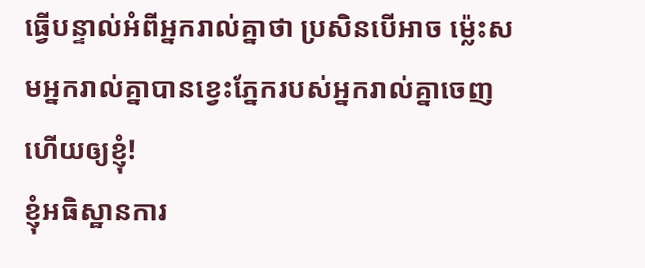ធ្វើបន្ទាល់អំពីអ្នករាល់គ្នាថា ប្រសិនបើអាច ម្ល៉េះសមអ្នករាល់គ្នាបានខ្វេះភ្នែករបស់អ្នករាល់គ្នាចេញ ហើយឲ្យខ្ញុំ!
ខ្ញុំអធិស្ឋានការ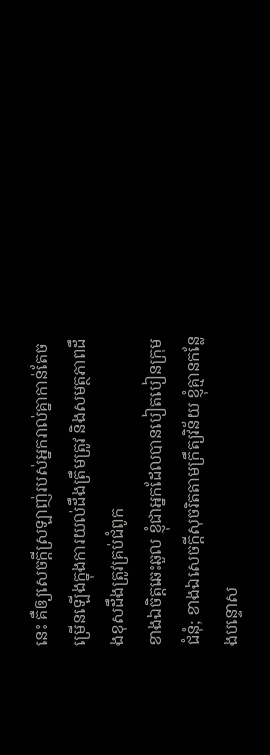នេះ គឺឲ្យសេចក្ដីស្រឡាញ់របស់អ្នករាល់គ្នាកាន់តែចម្រើនឡើងក្នុងការយល់ដឹងត្រឹមត្រូវ និងសមត្ថភាពដឹងខុសដឹងត្រូវគ្រប់ជំពូក
ខាងឯចិត្តឆេះឆួល ខ្ញុំជាអ្នកដែលបានបៀតបៀនក្រុមជំនុំ; ខាងឯសេចក្ដីសុចរិតតាមក្រឹត្យវិន័យ ខ្ញុំគ្មានកន្លែងបន្ទោស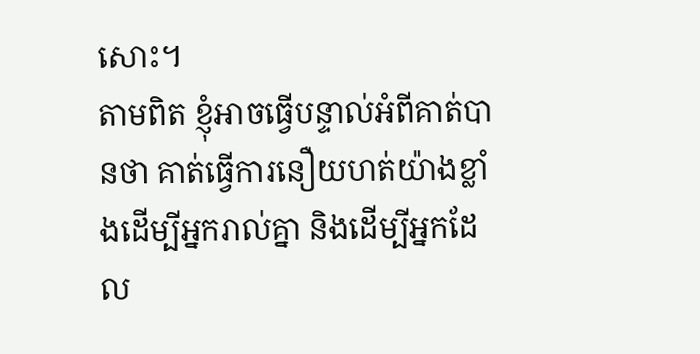សោះ។
តាមពិត ខ្ញុំអាចធ្វើបន្ទាល់អំពីគាត់បានថា គាត់ធ្វើការនឿយហត់យ៉ាងខ្លាំងដើម្បីអ្នករាល់គ្នា និងដើម្បីអ្នកដែល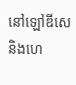នៅឡៅឌីសេ និងហេ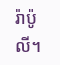រ៉ាប៉ូលី។